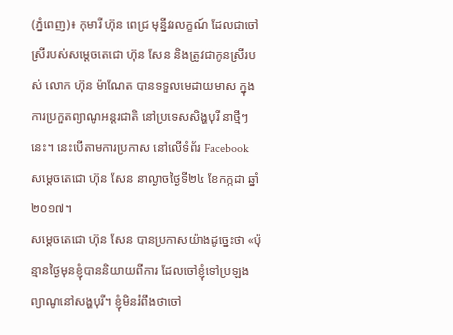(ភ្នំពេញ)៖ កុមារី ហ៊ុន ពេជ្រ មុន្នីវរលក្ខណ៍ ដែលជាចៅស្រីរបស់សម្តេចតេជោ ហ៊ុន សែន និងត្រូវជាកូនស្រីរបស់ លោក ហ៊ុន ម៉ាណែត បានទទួលមេដាយមាស ក្នុងការប្រកួតព្យាណូអន្តរជាតិ នៅប្រទេសសិង្ហបុរី នាថ្មីៗនេះ។ នេះបើតាមការប្រកាស នៅលើទំព័រ Facebook សម្តេចតេជោ ហ៊ុន សែន នាល្ងាចថ្ងៃទី២៤ ខែកក្កដា ឆ្នាំ២០១៧។
សម្តេចតេជោ ហ៊ុន សែន បានប្រកាសយ៉ាងដូច្នេះថា «ប៉ុន្មានថ្ងៃមុនខ្ញុំបាននិយាយពីការ ដែលចៅខ្ញុំទៅប្រឡងព្យាណូនៅសង្ហបុរី។ ខ្ញុំមិនរំពឹងថាចៅ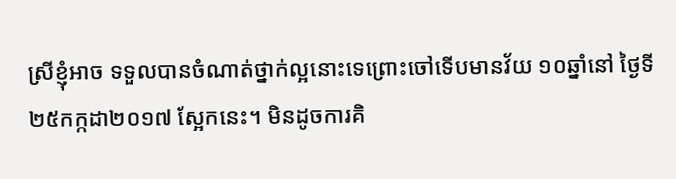ស្រីខ្ញុំអាច ទទួលបានចំណាត់ថ្នាក់ល្អនោះទេព្រោះចៅទើបមានវ័យ ១០ឆ្នាំនៅ ថ្ងៃទី២៥កក្កដា២០១៧ ស្អែកនេះ។ មិនដូចការគិ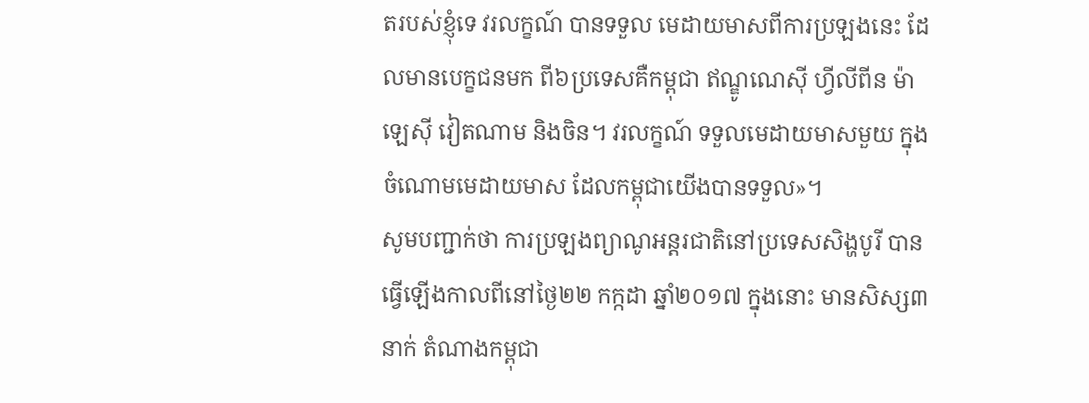តរបស់ខ្ញុំទេ វរលក្ខណ៍ បានទទួល មេដាយមាសពីការប្រឡងនេះ ដែលមានបេក្ខជនមក ពី៦ប្រទេសគឺកម្ពុជា ឥណ្ឌូណេស៊ី ហ្វីលីពីន ម៉ាឡេស៊ី វៀតណាម និងចិន។ វរលក្ខណ៍ ទទួលមេដាយមាសមួយ ក្នុងចំណោមមេដាយមាស ដែលកម្ពុជាយើងបានទទួល»។
សូមបញ្ជាក់ថា ការប្រឡងព្យាណូអន្តរជាតិនៅប្រទេសសិង្ហបូរី បានធ្វើឡើងកាលពីនៅថ្ងៃ២២ កក្កដា ឆ្នាំ២០១៧ ក្នុងនោះ មានសិស្ស៣នាក់ តំណាងកម្ពុជា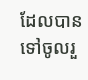ដែលបានទៅចូលរួ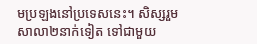មប្រឡងនៅប្រទេសនេះ។ សិស្សរួមសាលា២នាក់ទៀត ទៅជាមួយ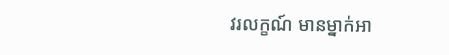វរលក្ខណ៍ មានម្នាក់អា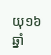យុ១៦ឆ្នាំ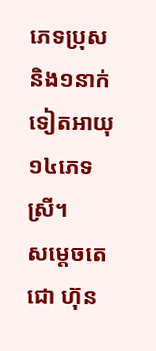ភេទប្រុស និង១នាក់ទៀតអាយុ១៤ភេទស្រី។
សម្តេចតេជោ ហ៊ុន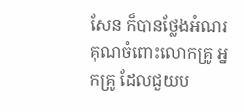សែន ក៏បានថ្លែងអំណរគុណចំពោះលោកគ្រូ អ្នកគ្រូ ដែលជួយប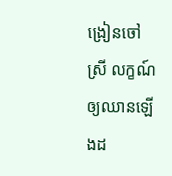ង្រៀនចៅស្រី លក្ខណ៍ឲ្យឈានឡើងដ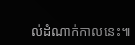ល់ដំណាក់កាលនេះ៕